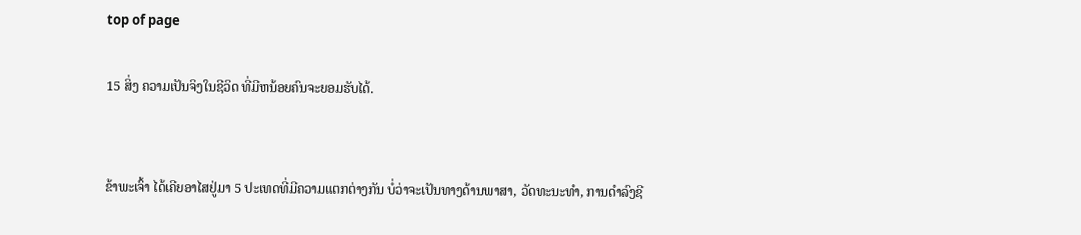top of page

15 ສິ່ງ ຄວາມເປັນຈິງໃນຊີວິດ ທີ່ມີຫນ້ອຍຄົນຈະຍອມຮັບໄດ້.


ຂ້າພະເຈົ້າ ໄດ້ເຄີຍອາໄສຢູ່ມາ 5 ປະເທດທີ່ມີຄວາມແຕກຕ່າງກັນ ບໍ່ວ່າຈະເປັນທາງດ້ານພາສາ, ວັດທະນະທໍາ, ການດໍາລົງຊີ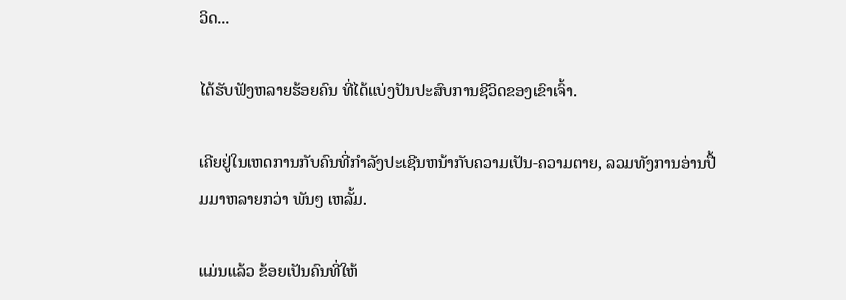ວິດ...

ໄດ້ຮັບຟັງຫລາຍຮ້ອຍຄົນ ທີ່ໄດ້ແບ່ງປັນປະສົບການຊີວິດຂອງເຂົາເຈົ້າ.

ເຄີຍຢູ່ໃນເຫດການກັບຄົນທີ່ກໍາລັງປະເຊີນຫນ້າກັບຄວາມເປັນ-ຄວາມຕາຍ, ລວມທັງການອ່ານປື້ມມາຫລາຍກວ່າ ພັນໆ ເຫລັ້ມ.

ແມ່ນແລ້ວ ຂ້ອຍເປັນຄົນທີ່ໃຫ້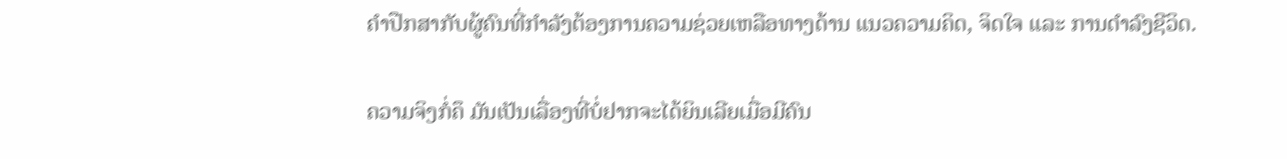ຄໍາປືກສາກັບຜູ້ຄົນທີ່ກຳລັງຕ້ອງການຄວາມຊ່ວຍເຫລືອທາງດ້ານ ແນວຄວາມຄິດ, ຈິດໃຈ ແລະ ການດໍາລົງຊີວິດ.

ຄວາມຈິງກໍ່ຄຶ ມັນເປັນເລື່ອງທີ່ບໍ່ຢາກຈະໄດ້ຍິນເລີຍເມື່ອມີຄົນ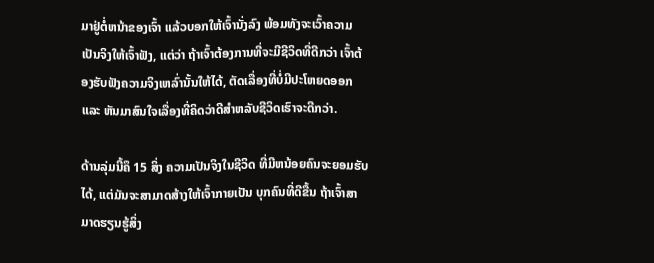ມາຢູ່ຕໍ່ຫນ້າຂອງເຈົ້າ ແລ້ວບອກໃຫ້ເຈົ້ານັ່ງລົງ ພ້ອມທັງຈະເວົ້າຄວາມເປັນຈິງໃຫ້ເຈົ້າຟັງ, ແຕ່ວ່າ ຖ້າເຈົ້າຕ້ອງການທີ່ຈະມີຊີວິດທີ່ດີກວ່າ ເຈົ້າຕ້ອງຮັບຟັງຄວາມຈິງເຫລົ່ານັ້ນໃຫ້ໄດ້, ຕັດເລື່ອງທີ່ບໍ່ມີປະໂຫຍດອອກ ແລະ ຫັນມາສົນໃຈເລື່ອງທີ່ຄິດວ່າດີສຳຫລັບຊີວິດເຮົາຈະດີກວ່າ.

ດ້ານລຸ່ມນີ້ຄຶ 15 ສິ່ງ ຄວາມເປັນຈິງໃນຊີວິດ ທີ່ມີຫນ້ອຍຄົນຈະຍອມຮັບໄດ້, ແຕ່ມັນຈະສາມາດສ້າງໃຫ້ເຈົ້າກາຍເປັນ ບຸກຄົນທີ່ດີຂື້ນ ຖ້າເຈົ້າສາມາດຮຽນຮູ້ສິ່ງ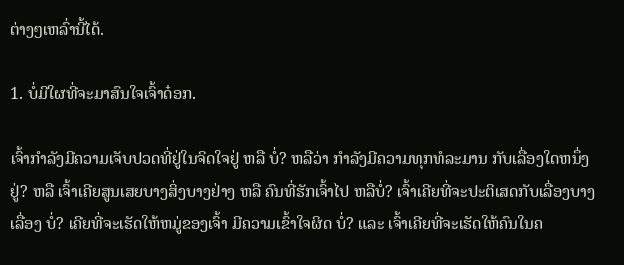ຕ່າງໆເຫລົ່ານີ້ໄດ້.

1. ບໍ່ມີໃຜທີ່ຈະມາສົນໃຈເຈົ້າດ໋ອກ.

ເຈົ້າກຳລັງມີຄວາມເຈັບປວດທີ່ຢູ່ໃນຈິດໃຈຢູ່ ຫລື ບໍ່? ຫລືວ່າ ກຳລັງມີຄວາມທຸກທໍລະມານ ກັບເລື່ອງໃດຫນຶ່ງຢູ່? ຫລື ເຈົ້າເຄີຍສູນເສຍບາງສິ່ງບາງຢ່າງ ຫລື ຄົນທີ່ຮັກເຈົ້າໄປ ຫລືບໍ່? ເຈົ້າເຄີຍທີ່ຈະປະຕິເສດກັບເລື່ອງບາງເລື່ອງ ບໍ່? ເຄີຍທີ່ຈະເຮັດໃຫ້ຫມູ່ຂອງເຈົ້າ ມີຄວາມເຂົ້າໃຈຜິດ ບໍ່? ແລະ ເຈົ້າເຄີຍທີ່ຈະເຮັດໃຫ້ຄົນໃນຄ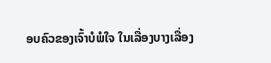ອບຄົວຂອງເຈົ້າບໍພໍໃຈ ໃນເລື່ອງບາງເລື່ອງ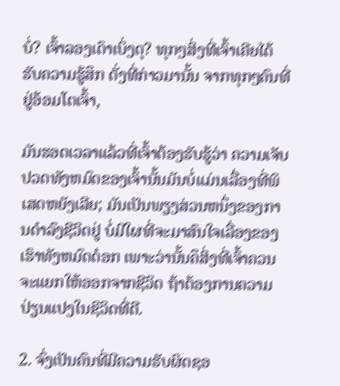ບໍ່? ເຈົ້າລອງເດົາເບິ່ງດຸ? ທຸກໆສິ່ງທີ່ເຈົ້າເຄີຍໄດ້ຮັບຄວາມຮູ້ສຶກ ດັ່ງທີ່ກ່າວມານັ້ນ ຈາກທຸກໆຄົນທີ່ຢູ່ອ້ອມໂຕເຈົ້າ,

ມັນຮອດເວລາແລ້ວທີ່ເຈົ້າຕ້ອງຮັບຮູ້ວ່າ ຄວາມເຈັບປວດທັງຫມົດຂອງເຈົ້ານັ້ນມັນບໍ່ແມ່ນເລື່ອງທີ່ພິເສດຫຍັງເລີຍ; ມັນເປັນພຽງສ່ວນຫນຶ່ງຂອງການດໍາລົງຊີວິດຢູ່ ບໍ່ມີໃຜທີ່ຈະມາສົນໃຈເລື່ອງຂອງເຮົາທັງຫມົດດ໋ອກ ເພາະວ່ານັ້ນຄຶສິ່ງທີ່ເຈົ້າຄວນຈະແຍກໃຫ້ອອກຈາກຊີວິດ ຖ້າຕ້ອງການຄວາມປ່ຽນແປງໃນຊິວິດທີ່ດີ.

2. ຈົ່ງເປັນຄົນທີ່ມີຄວາມຮັບຜິດຊອ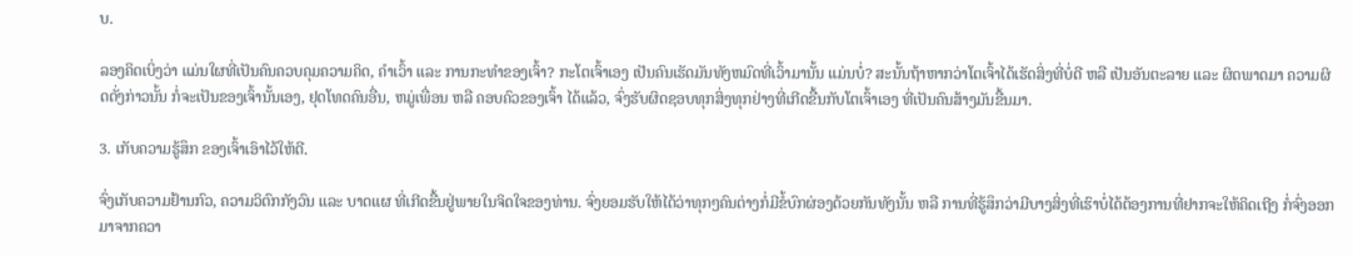ບ.

ລອງຄິດເບິ່ງວ່າ ແມ່ນໃຜທີ່ເປັນຄົນຄວບຄຸມຄວາມຄິດ, ຄໍາເວົ້າ ແລະ ການກະທໍາຂອງເຈົ້າ? ກະໂຕເຈົ້າເອງ ເປັນຄົນເຮັດມັນທັງຫມົດທີ່ເວົ້າມານັ້ນ ແມ່ນບໍ່? ສະນັ້ນຖ້າຫາກວ່າໂຕເຈົ້າໄດ້ເຮັດສິ່ງທີ່ບໍ່ດີ ຫລື ເປັນອັນຕະລາຍ ແລະ ຜິດພາດມາ ຄວາມຜິດດັ່ງກ່າວນັ້ນ ກໍ່ຈະເປັນຂອງເຈົ້ານັ້ນເອງ, ຢຸດໂທດຄົນອື່ນ, ຫມູ່ເພື່ອນ ຫລື ຄອບຄົວຂອງເຈົ້າ ໄດ້ແລ້ວ, ຈົ່ງຮັບຜິດຊອບທຸກສິ່ງທຸກຢ່າງທີ່ເກີດຂື້ນກັບໂຕເຈົ້າເອງ ທີ່ເປັນຄົນສ້າງມັນຂື້ນມາ.

3. ເກັບຄວາມຮູ້ສຶກ ຂອງເຈົ້າເອົາໄວ້ໃຫ້ດີ.

ຈົ່ງເກັບຄວາມຢ້ານກົວ, ຄວາມວິຕົກກັງວົນ ແລະ ບາດແຜ ທີ່ເກີດຂື້ນຢູ່ພາຍໃນຈິດໃຈຂອງທ່ານ. ຈົ່ງຍອມຮັບໃຫ້ໄດ້ວ່າທຸກໆຄົນຕ່າງກໍ່ມີຂໍ້ບົກຜ່ອງດ້ວຍກັນທັງນັ້ນ ຫລື ການທີ່ຮູ້ສຶກວ່າມີບາງສິ່ງທີ່ເຮົາບໍ່ໄດ້ຕ້ອງການທີ່ຢາກຈະໃຫ້ຄິດເຖີງ ກໍ່ຈົ່ງອອກມາຈາກຄວາ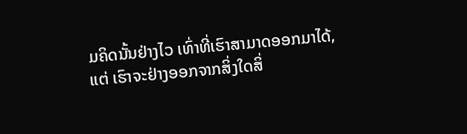ມຄິດນັ້ນຢ່າງໄວ ເທົ່າທີ່ເຮົາສາມາດອອກມາໄດ້, ແຕ່ ເຮົາຈະຢ່າງອອກຈາກສິ່ງໃດສິ່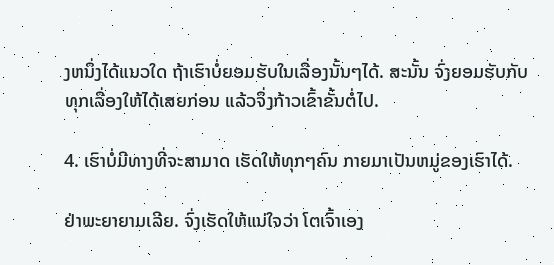ງຫນຶ່ງໄດ້ແນວໃດ ຖ້າເຮົາບໍ່ຍອມຮັບໃນເລື່ອງນັ້ນໆໄດ້. ສະນັ້ນ ຈົ່ງຍອມຮັບກັບທຸກເລື່ອງໃຫ້ໄດ້ເສຍກ່ອນ ແລ້ວຈຶ່ງກ້າວເຂົ້າຂັ້ນຕໍ່ໄປ.

4. ເຮົາບໍ່ມີທາງທີ່ຈະສາມາດ ເຮັດໃຫ້ທຸກໆຄົນ ກາຍມາເປັນຫມູ່ຂອງເຮົາໄດ້.

ຢ່າພະຍາຍາມເລີຍ. ຈົ່ງເຮັດໃຫ້ແນ່ໃຈວ່າ ໂຕເຈົ້າເອງ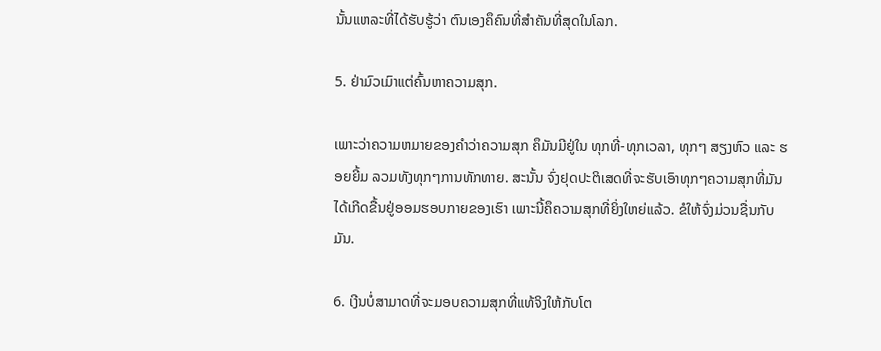ນັ້ນແຫລະທີ່ໄດ້ຮັບຮູ້ວ່າ ຕົນເອງຄຶຄົນທີ່ສຳຄັນທີ່ສຸດໃນໂລກ.

5. ຢ່າມົວເມົາແຕ່ຄົ້ນຫາຄວາມສຸກ.

ເພາະວ່າຄວາມຫມາຍຂອງຄຳວ່າຄວາມສຸກ ຄຶມັນມີຢູ່ໃນ ທຸກທີ່-ທຸກເວລາ, ທຸກໆ ສຽງຫົວ ແລະ ຮອຍຍີ້ມ ລວມທັງທຸກໆການທັກທາຍ. ສະນັ້ນ ຈົ່ງຢຸດປະຕິເສດທີ່ຈະຮັບເອົາທຸກໆຄວາມສຸກທີ່ມັນໄດ້ເກີດຂື້ນຢູ່ອອມຮອບກາຍຂອງເຮົາ ເພາະນີ້ຄຶຄວາມສຸກທີ່ຍິ່ງໃຫຍ່ແລ້ວ. ຂໍໃຫ້ຈົ່ງມ່ວນຊື່ນກັບມັນ.

6. ເງີນບໍ່ສາມາດທີ່ຈະມອບຄວາມສຸກທີ່ແທ້ຈິງໃຫ້ກັບໂຕ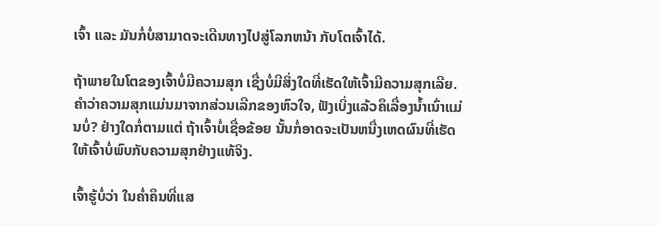ເຈົ້າ ແລະ ມັນກໍ່ບໍ່ສາມາດຈະເດີນທາງໄປສູ່ໂລກຫນ້າ ກັບໂຕເຈົ້າໄດ້.

ຖ້າພາຍໃນໂຕຂອງເຈົ້າບໍ່ມີຄວາມສຸກ ເຊື່ງບໍ່ມີສິ່ງໃດທີ່ເຮັດໃຫ້ເຈົ້າມີຄວາມສຸກເລີຍ. ຄຳວ່າຄວາມສຸກແມ່ນມາຈາກສ່ວນເລີກຂອງຫົວໃຈ, ຟັງເບິ່ງແລ້ວຄຶເລື່ອງນໍ້າເນົ່າແມ່ນບໍ່? ຢ່າງໃດກໍ່ຕາມແຕ່ ຖ້າເຈົ້າບໍ່ເຊື່ອຂ້ອຍ ນັ້ນກໍ່ອາດຈະເປັນຫນື່ງເຫດຜົນທີ່ເຮັດໃຫ້ເຈົ້າບໍ່ພົບກັບຄວາມສຸກຢ່າງແທ້ຈິງ.

ເຈົ້າຮູ້ບໍ່ວ່າ ໃນຄໍ່າຄຶນທີ່ແສ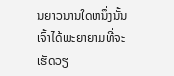ນຍາວນານໃດຫນຶ່ງນັ້ນ ເຈົ້າໄດ້ພະຍາຍາມທີ່ຈະເຮັດວຽ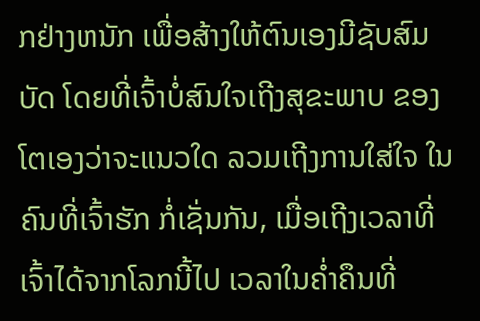ກຢ່າງຫນັກ ເພື່ອສ້າງໃຫ້ຕົນເອງມີຊັບສົມບັດ ໂດຍທີ່ເຈົ້າບໍ່ສົນໃຈເຖີງສຸຂະພາບ ຂອງໂຕເອງວ່າຈະແນວໃດ ລວມເຖີງການໃສ່ໃຈ ໃນຄົນທີ່ເຈົ້າຮັກ ກໍ່ເຊັ່ນກັນ, ເມື່ອເຖີງເວລາທີ່ເຈົ້າໄດ້ຈາກໂລກນີ້ໄປ ເວລາໃນຄໍ່າຄຶນທີ່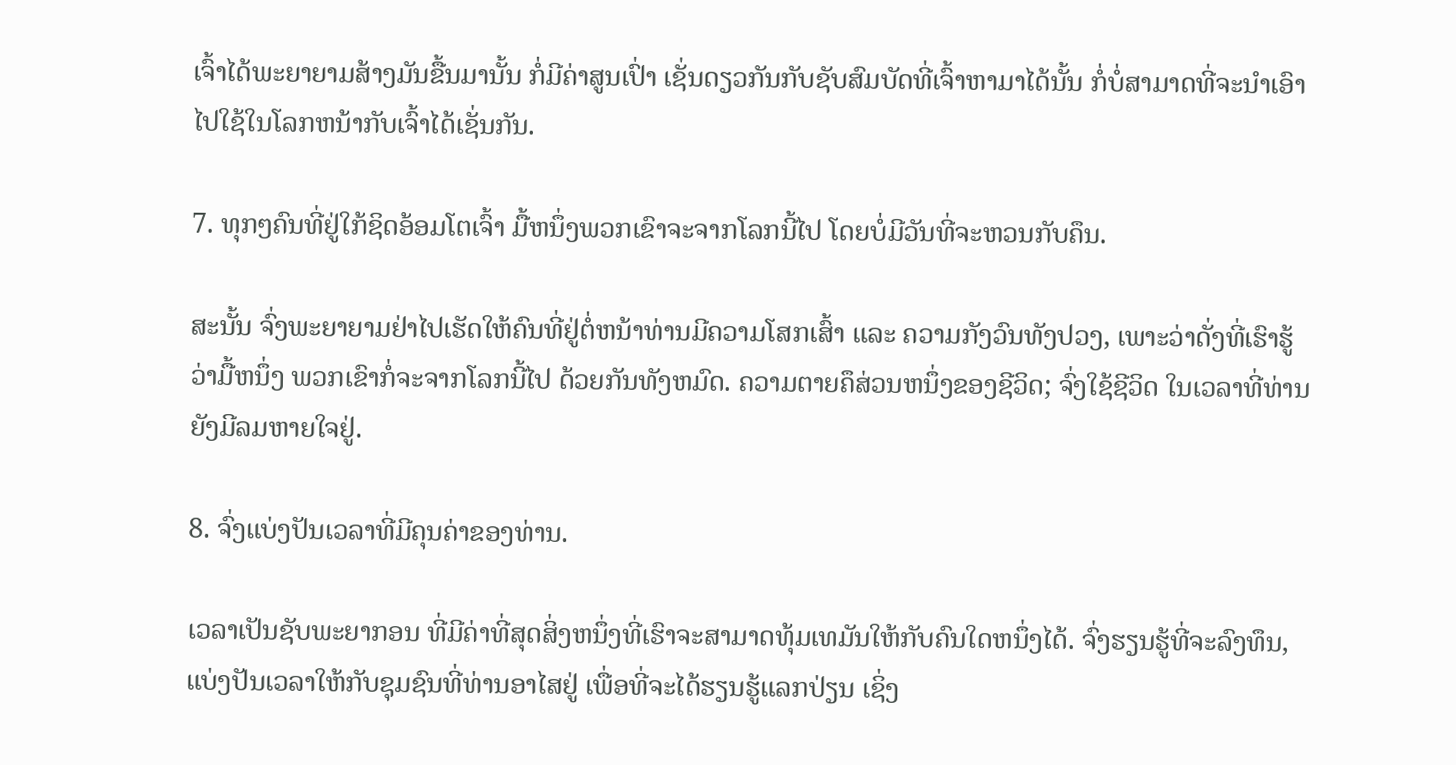ເຈົ້າໄດ້ພະຍາຍາມສ້າງມັນຂື້ນມານັ້ນ ກໍ່ມີຄ່າສູນເປົ່າ ເຊັ່ນດຽວກັນກັບຊັບສົມບັດທີ່ເຈົ້າຫາມາໄດ້ນັ້ນ ກໍ່ບໍ່ສາມາດທີ່ຈະນຳເອົາໄປໃຊ້ໃນໂລກຫນ້າກັບເຈົ້າໄດ້ເຊັ່ນກັນ.

7. ທຸກໆຄົນທີ່ຢູ່ໃກ້ຊິດອ້ອມໂຕເຈົ້າ ມື້ຫນຶ່ງພວກເຂົາຈະຈາກໂລກນີ້ໄປ ໂດຍບໍ່ມີວັນທີ່ຈະຫວນກັບຄຶນ.

ສະນັ້ນ ຈົ່ງພະຍາຍາມຢ່າໄປເຮັດໃຫ້ຄົນທີ່ຢູ່ຕໍ່ຫນ້າທ່ານມີຄວາມໂສກເສົ້າ ແລະ ຄວາມກັງວົນທັງປວງ, ເພາະວ່າດັ່ງທີ່ເຮົາຮູ້ວ່າມື້ຫນຶ່ງ ພວກເຂົາກໍ່ຈະຈາກໂລກນີ້ໄປ ດ້ວຍກັນທັງຫມົດ. ຄວາມຕາຍຄຶສ່ວນຫນຶ່ງຂອງຊີວິດ; ຈົ່ງໃຊ້ຊີວິດ ໃນເວລາທີ່ທ່ານຍັງມີລມຫາຍໃຈຢູ່.

8. ຈົ່ງແບ່ງປັນເວລາທີ່ມີຄຸນຄ່າຂອງທ່ານ.

ເວລາເປັນຊັບພະຍາກອນ ທີ່ມີຄ່າທີ່ສຸດສິ່ງຫນຶ່ງທີ່ເຮົາຈະສາມາດທຸ້ມເທມັນໃຫ້ກັບຄົນໃດຫນຶ່ງໄດ້. ຈົ່ງຮຽນຮູ້ທີ່ຈະລົງທຶນ, ແບ່ງປັນເວລາໃຫ້ກັບຊຸມຊົນທີ່ທ່ານອາໄສຢູ່ ເພື່ອທີ່ຈະໄດ້ຮຽນຮູ້ແລກປ່ຽນ ເຊິ່ງ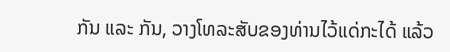ກັນ ແລະ ກັນ, ວາງໂທລະສັບຂອງທ່ານໄວ້ແດ່ກະໄດ້ ແລ້ວ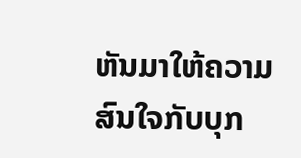ຫັນມາໃຫ້ຄວາມສົນໃຈກັບບຸກ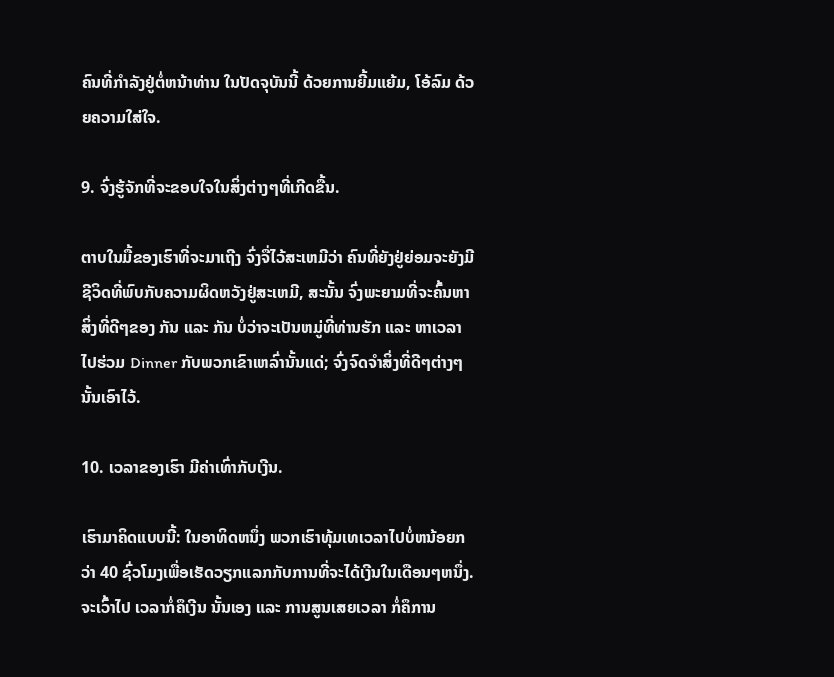ຄົນທີ່ກຳລັງຢູ່ຕໍ່ຫນ້າທ່ານ ໃນປັດຈຸບັນນີ້ ດ້ວຍການຍີ້ມແຍ້ມ, ໂອ້ລົມ ດ້ວຍຄວາມໃສ່ໃຈ.

9. ຈົ່ງຮູ້ຈັກທີ່ຈະຂອບໃຈໃນສິ່ງຕ່າງໆທີ່ເກີດຂື້ນ.

ຕາບໃນມື້ຂອງເຮົາທີ່ຈະມາເຖີງ ຈົ່ງຈື່ໄວ້ສະເຫມີວ່າ ຄົນທີ່ຍັງຢູ່ຍ່ອມຈະຍັງມີຊີວິດທີ່ພົບກັບຄວາມຜິດຫວັງຢູ່ສະເຫມີ, ສະນັ້ນ ຈົ່ງພະຍາມທີ່ຈະຄົ້ນຫາສິ່ງທີ່ດີໆຂອງ ກັນ ແລະ ກັນ ບໍ່ວ່າຈະເປັນຫມູ່ທີ່ທ່ານຮັກ ແລະ ຫາເວລາໄປຮ່ວມ Dinner ກັບພວກເຂົາເຫລົ່ານັ້ນແດ່; ຈົ່ງຈົດຈໍາສິ່ງທີ່ດີໆຕ່າງໆນັ້ນເອົາໄວ້.

10. ເວລາຂອງເຮົາ ມີຄ່າເທົ່າກັບເງີນ.

ເຮົາມາຄິດແບບນີ້: ໃນອາທິດຫນຶ່ງ ພວກເຮົາທຸ້ມເທເວລາໄປບໍ່ຫນ້ອຍກວ່າ 40 ຊົ່ວໂມງເພື່ອເຮັດວຽກແລກກັບການທີ່ຈະໄດ້ເງີນໃນເດືອນໆຫນຶ່ງ. ຈະເວົ້າໄປ ເວລາກໍ່ຄຶເງີນ ນັ້ນເອງ ແລະ ການສູນເສຍເວລາ ກໍ່ຄຶການ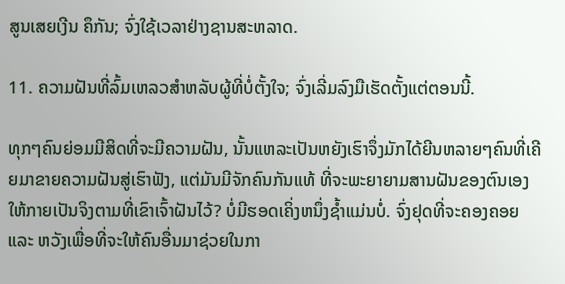ສູນເສຍເງີນ ຄຶກັນ; ຈົ່ງໃຊ້ເວລາຢ່າງຊານສະຫລາດ.

11. ຄວາມຝັນທີ່ລົ້ມເຫລວສໍາຫລັບຜູ້ທີ່ບໍ່ຕັ້ງໃຈ; ຈົ່ງເລີ່ມລົງມືເຮັດຕັ້ງແຕ່ຕອນນີ້.

ທຸກໆຄົນຍ່ອມມີສິດທີ່ຈະມີຄວາມຝັນ, ນັ້ນແຫລະເປັນຫຍັງເຮົາຈຶ່ງມັກໄດ້ຍີນຫລາຍໆຄົນທີ່ເຄີຍມາຂາຍຄວາມຝັນສູ່ເຮົາຟັງ, ແຕ່ມັນມີຈັກຄົນກັນແທ້ ທີ່ຈະພະຍາຍາມສານຝັນຂອງຕົນເອງໃຫ້ກາຍເປັນຈິງຕາມທີ່ເຂົາເຈົ້າຝັນໄວ້? ບໍ່ມີຮອດເຄິ່ງຫນຶ່ງຊ້ຳແມ່ນບໍ່. ຈົ່ງຢຸດທີ່ຈະຄອງຄອຍ ແລະ ຫວັງເພື່ອທີ່ຈະໃຫ້ຄົນອື່ນມາຊ່ວຍໃນກາ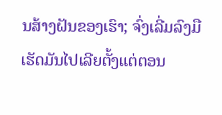ນສ້າງຝັນຂອງເຮົາ; ຈົ່ງເລີ່ມລົງມືເຮັດມັນໄປເລີຍຕັ້ງແຕ່ຕອນ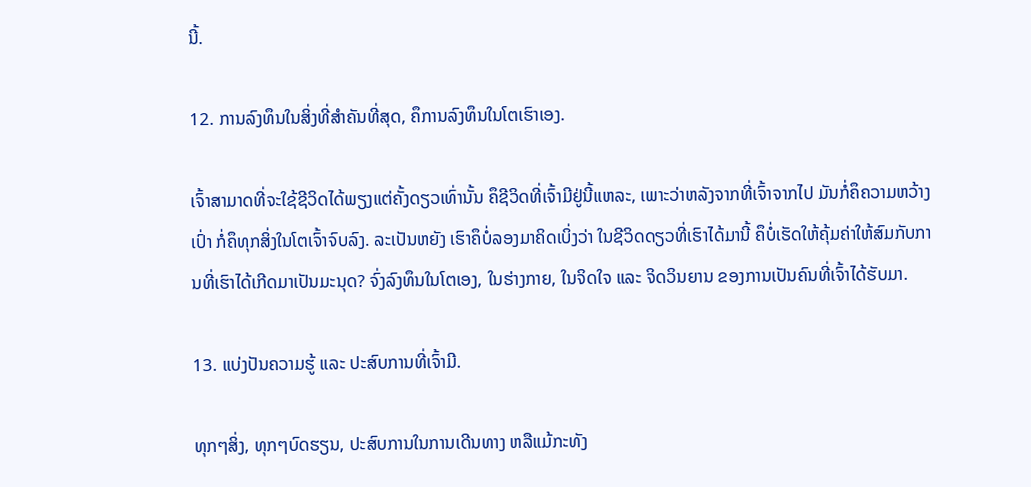ນີ້.

12. ການລົງທຶນໃນສິ່ງທີ່ສໍາຄັນທີ່ສຸດ, ຄຶການລົງທຶນໃນໂຕເຮົາເອງ.

ເຈົ້າສາມາດທີ່ຈະໃຊ້ຊີວິດໄດ້ພຽງແຕ່ຄັ້ງດຽວເທົ່ານັ້ນ ຄຶຊີວິດທີ່ເຈົ້າມີຢູ່ນີ້ແຫລະ, ເພາະວ່າຫລັງຈາກທີ່ເຈົ້າຈາກໄປ ມັນກໍ່ຄຶຄວາມຫວ້າງເປົ່າ ກໍ່ຄຶທຸກສິ່ງໃນໂຕເຈົ້າຈົບລົງ. ລະເປັນຫຍັງ ເຮົາຄຶບໍ່ລອງມາຄິດເບິ່ງວ່າ ໃນຊີວິດດຽວທີ່ເຮົາໄດ້ມານີ້ ຄຶບໍ່ເຮັດໃຫ້ຄຸ້ມຄ່າໃຫ້ສົມກັບການທີ່ເຮົາໄດ້ເກີດມາເປັນມະນຸດ? ຈົ່ງລົງທຶນໃນໂຕເອງ, ໃນຮ່າງກາຍ, ໃນຈິດໃຈ ແລະ ຈິດວິນຍານ ຂອງການເປັນຄົນທີ່ເຈົ້າໄດ້ຮັບມາ.

13. ແບ່ງປັນຄວາມຮູ້ ແລະ ປະສົບການທີ່ເຈົ້າມີ.

ທຸກໆສິ່ງ, ທຸກໆບົດຮຽນ, ປະສົບການໃນການເດີນທາງ ຫລືແມ້ກະທັງ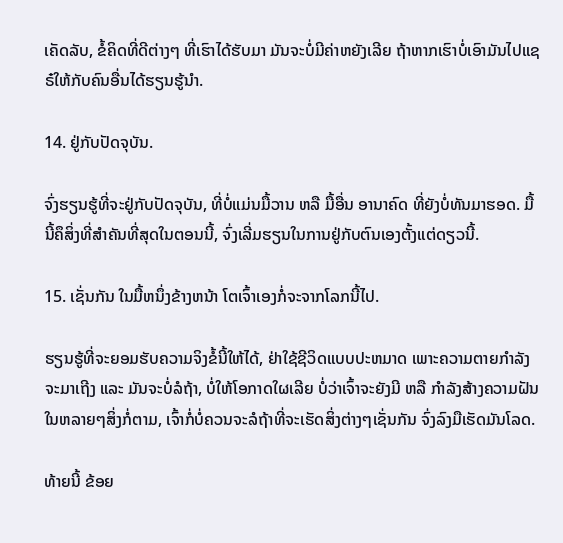ເຄັດລັບ, ຂໍ້ຄິດທີ່ດີຕ່າງໆ ທີ່ເຮົາໄດ້ຮັບມາ ມັນຈະບໍ່ມີຄ່າຫຍັງເລີຍ ຖ້າຫາກເຮົາບໍ່ເອົາມັນໄປແຊຣ໋ໃຫ້ກັບຄົນອື່ນໄດ້ຮຽນຮູ້ນຳ.

14. ຢູ່ກັບປັດຈຸບັນ.

ຈົ່ງຮຽນຮູ້ທີ່ຈະຢູ່ກັບປັດຈຸບັນ, ທີ່ບໍ່ແມ່ນມື້ວານ ຫລື ມື້ອື່ນ ອານາຄົດ ທີ່ຍັງບໍ່ທັນມາຮອດ. ມື້ນີ້ຄຶສິ່ງທີ່ສຳຄັນທີ່ສຸດໃນຕອນນີ້, ຈົ່ງເລີ່ມຮຽນໃນການຢູ່ກັບຕົນເອງຕັ້ງແຕ່ດຽວນີ້.

15. ເຊັ່ນກັນ ໃນມື້ຫນຶ່ງຂ້າງຫນ້າ ໂຕເຈົ້າເອງກໍ່ຈະຈາກໂລກນີ້ໄປ.

ຮຽນຮູ້ທີ່ຈະຍອມຮັບຄວາມຈິງຂໍ້ນີ້ໃຫ້ໄດ້, ຢ່າໃຊ້ຊີວິດແບບປະຫມາດ ເພາະຄວາມຕາຍກຳລັງຈະມາເຖີງ ແລະ ມັນຈະບໍ່ລໍຖ້າ, ບໍ່ໃຫ້ໂອກາດໃຜເລີຍ ບໍ່ວ່າເຈົ້າຈະຍັງມີ ຫລື ກໍາລັງສ້າງຄວາມຝັນໃນຫລາຍໆສິ່ງກໍ່ຕາມ, ເຈົ້າກໍ່ບໍ່ຄວນຈະລໍຖ້າທີ່ຈະເຮັດສິ່ງຕ່າງໆເຊັ່ນກັນ ຈົ່ງລົງມືເຮັດມັນໂລດ.

ທ້າຍນີ້ ຂ້ອຍ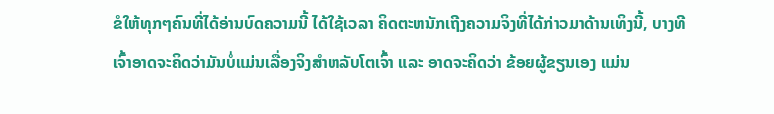ຂໍໃຫ້ທຸກໆຄົນທີ່ໄດ້ອ່ານບົດຄວາມນີ້ ໄດ້ໃຊ້ເວລາ ຄິດຕະຫນັກເຖີງຄວາມຈິງທີ່ໄດ້ກ່າວມາດ້ານເທິງນີ້, ບາງທີເຈົ້າອາດຈະຄິດວ່າມັນບໍ່ແມ່ນເລື່ອງຈິງສໍາຫລັບໂຕເຈົ້າ ແລະ ອາດຈະຄິດວ່າ ຂ້ອຍຜູ້ຂຽນເອງ ແມ່ນ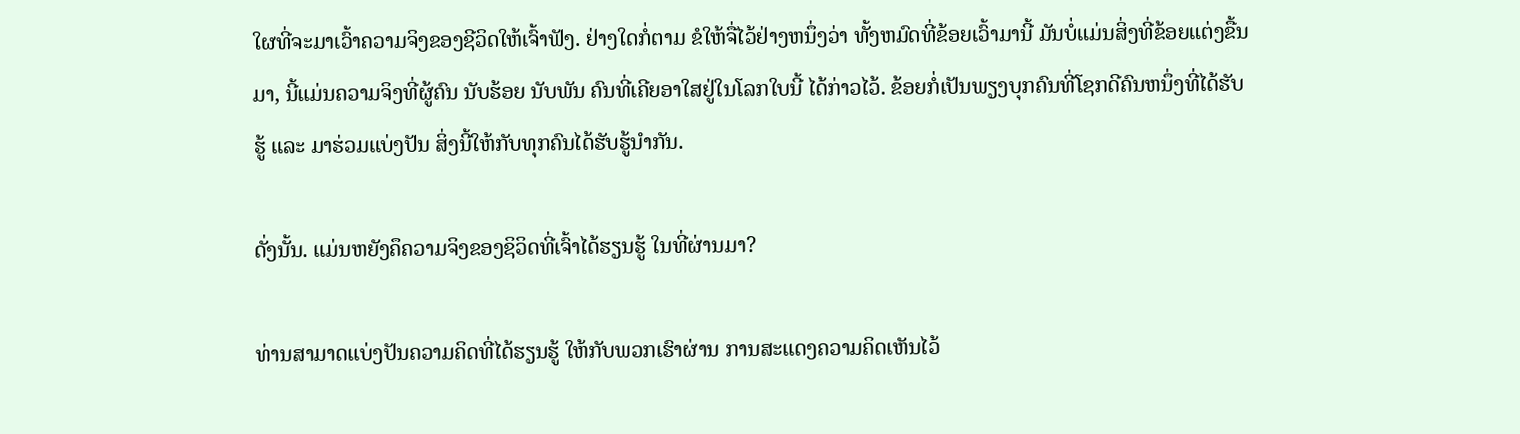ໃຜທີ່ຈະມາເວົ້າຄວາມຈິງຂອງຊີວິດໃຫ້ເຈົ້າຟັງ. ຢ່າງໃດກໍ່ຕາມ ຂໍໃຫ້ຈື່ໄວ້ຢ່າງຫນຶ່ງວ່າ ທັ້ງຫມົດທີ່ຂ້ອຍເວົ້າມານີ້ ມັນບໍ່ແມ່ນສິ່ງທີ່ຂ້ອຍແຕ່ງຂື້ນມາ, ນີ້ແມ່ນຄວາມຈິງທີ່ຜູ້ຄົນ ນັບຮ້ອຍ ນັບພັນ ຄົນທີ່ເຄີຍອາໃສຢູ່ໃນໂລກໃບນີ້ ໄດ້ກ່າວໄວ້. ຂ້ອຍກໍ່ເປັນພຽງບຸກຄົນທີ່ໂຊກດີຄົນຫນຶ່ງທີ່ໄດ້ຮັບຮູ້ ແລະ ມາຮ່ວມແບ່ງປັນ ສິ່ງນີ້ໃຫ້ກັບທຸກຄົນໄດ້ຮັບຮູ້ນຳກັນ.

ດັ່ງນັ້ນ. ແມ່ນຫຍັງຄຶຄວາມຈິງຂອງຊິວິດທີ່ເຈົ້າໄດ້ຮຽນຮູ້ ໃນທີ່ຜ່ານມາ?

ທ່ານສາມາດແບ່ງປັນຄວາມຄິດທີ່ໄດ້ຮຽນຮູ້ ໃຫ້ກັບພວກເຮົາຜ່ານ ການສະແດງຄວາມຄິດເຫັນໄວ້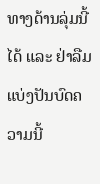ທາງດ້ານລຸ່ມນີ້ໄດ້ ແລະ ຢ່າລືມແບ່ງປັນບົດຄວາມນີ້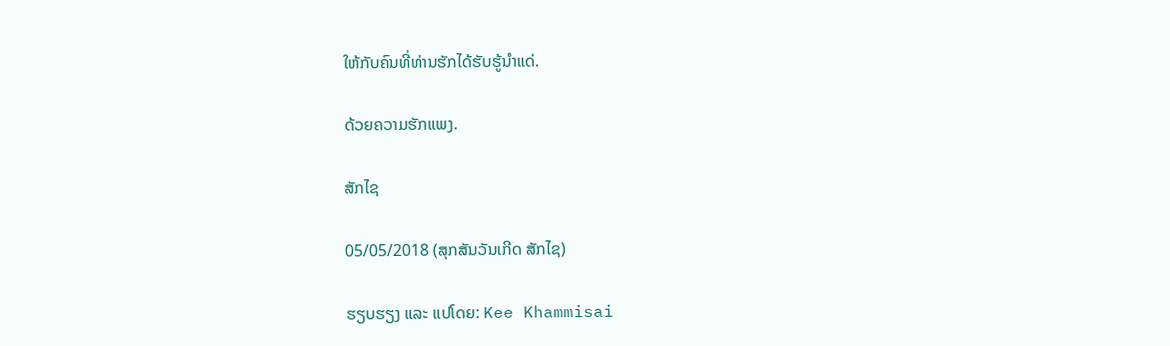ໃຫ້ກັບຄົນທີ່ທ່ານຮັກໄດ້ຮັບຮູ້ນຳແດ່.

ດ້ວຍຄວາມຮັກແພງ.

ສັກໄຊ

05/05/2018 (ສຸກສັນວັນເກີດ ສັກໄຊ)

ຮຽບຮຽງ ແລະ ແປໂດຍ: Kee Khammisai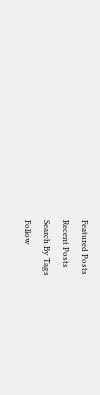Featured Posts
Recent Posts
Search By Tags
Follow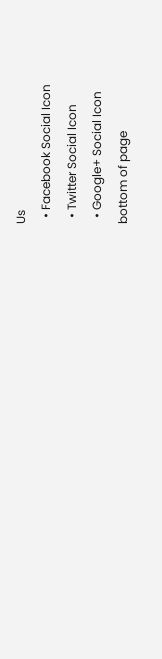Us
  • Facebook Social Icon
  • Twitter Social Icon
  • Google+ Social Icon
bottom of page